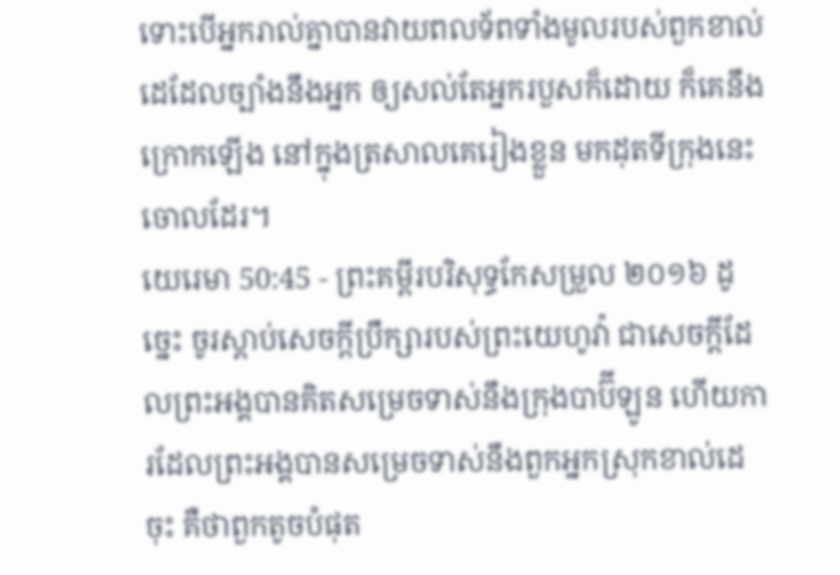ទោះបើអ្នករាល់គ្នាបានវាយពលទ័ពទាំងមូលរបស់ពួកខាល់ដេដែលច្បាំងនឹងអ្នក ឲ្យសល់តែអ្នករបួសក៏ដោយ ក៏គេនឹងក្រោកឡើង នៅក្នុងត្រសាលគេរៀងខ្លួន មកដុតទីក្រុងនេះចោលដែរ។
យេរេមា 50:45 - ព្រះគម្ពីរបរិសុទ្ធកែសម្រួល ២០១៦ ដូច្នេះ ចូរស្តាប់សេចក្ដីប្រឹក្សារបស់ព្រះយេហូវ៉ា ជាសេចក្ដីដែលព្រះអង្គបានគិតសម្រេចទាស់នឹងក្រុងបាប៊ីឡូន ហើយការដែលព្រះអង្គបានសម្រេចទាស់នឹងពួកអ្នកស្រុកខាល់ដេចុះ គឺថាពួកតូចបំផុត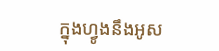ក្នុងហ្វូងនឹងអូស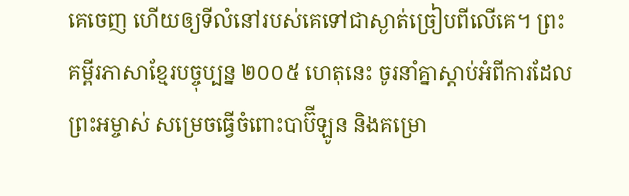គេចេញ ហើយឲ្យទីលំនៅរបស់គេទៅជាស្ងាត់ច្រៀបពីលើគេ។ ព្រះគម្ពីរភាសាខ្មែរបច្ចុប្បន្ន ២០០៥ ហេតុនេះ ចូរនាំគ្នាស្ដាប់អំពីការដែលព្រះអម្ចាស់ សម្រេចធ្វើចំពោះបាប៊ីឡូន និងគម្រោ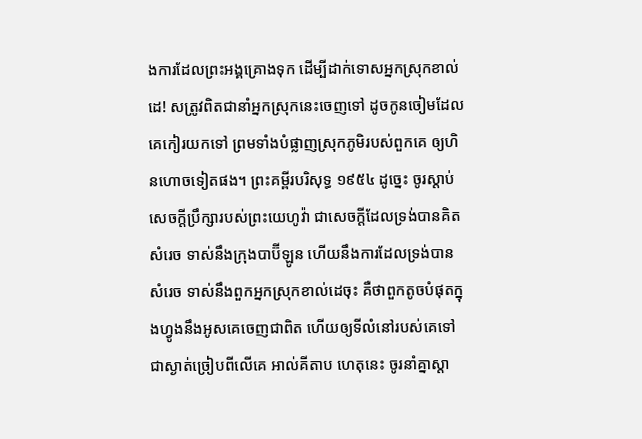ងការដែលព្រះអង្គគ្រោងទុក ដើម្បីដាក់ទោសអ្នកស្រុកខាល់ដេ! សត្រូវពិតជានាំអ្នកស្រុកនេះចេញទៅ ដូចកូនចៀមដែលគេកៀរយកទៅ ព្រមទាំងបំផ្លាញស្រុកភូមិរបស់ពួកគេ ឲ្យហិនហោចទៀតផង។ ព្រះគម្ពីរបរិសុទ្ធ ១៩៥៤ ដូច្នេះ ចូរស្តាប់សេចក្ដីប្រឹក្សារបស់ព្រះយេហូវ៉ា ជាសេចក្ដីដែលទ្រង់បានគិតសំរេច ទាស់នឹងក្រុងបាប៊ីឡូន ហើយនឹងការដែលទ្រង់បានសំរេច ទាស់នឹងពួកអ្នកស្រុកខាល់ដេចុះ គឺថាពួកតូចបំផុតក្នុងហ្វូងនឹងអូសគេចេញជាពិត ហើយឲ្យទីលំនៅរបស់គេទៅជាស្ងាត់ច្រៀបពីលើគេ អាល់គីតាប ហេតុនេះ ចូរនាំគ្នាស្ដា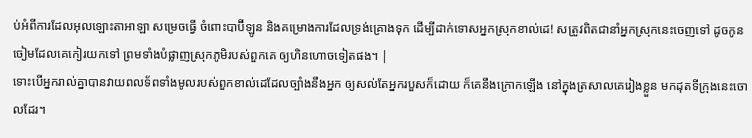ប់អំពីការដែលអុលឡោះតាអាឡា សម្រេចធ្វើ ចំពោះបាប៊ីឡូន និងគម្រោងការដែលទ្រង់គ្រោងទុក ដើម្បីដាក់ទោសអ្នកស្រុកខាល់ដេ! សត្រូវពិតជានាំអ្នកស្រុកនេះចេញទៅ ដូចកូនចៀមដែលគេកៀរយកទៅ ព្រមទាំងបំផ្លាញស្រុកភូមិរបស់ពួកគេ ឲ្យហិនហោចទៀតផង។ |
ទោះបើអ្នករាល់គ្នាបានវាយពលទ័ពទាំងមូលរបស់ពួកខាល់ដេដែលច្បាំងនឹងអ្នក ឲ្យសល់តែអ្នករបួសក៏ដោយ ក៏គេនឹងក្រោកឡើង នៅក្នុងត្រសាលគេរៀងខ្លួន មកដុតទីក្រុងនេះចោលដែរ។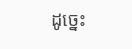ដូច្នេះ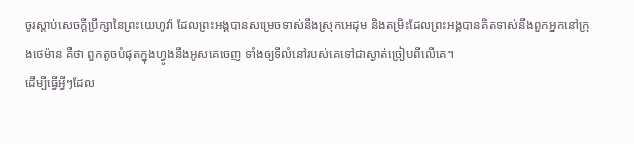ចូរស្តាប់សេចក្ដីប្រឹក្សានៃព្រះយេហូវ៉ា ដែលព្រះអង្គបានសម្រេចទាស់នឹងស្រុកអេដុម និងតម្រិះដែលព្រះអង្គបានគិតទាស់នឹងពួកអ្នកនៅក្រុងថេម៉ាន គឺថា ពួកតូចបំផុតក្នុងហ្វូងនឹងអូសគេចេញ ទាំងឲ្យទីលំនៅរបស់គេទៅជាស្ងាត់ច្រៀបពីលើគេ។
ដើម្បីធ្វើអ្វីៗដែល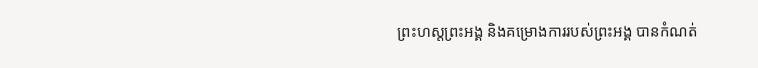ព្រះហស្តព្រះអង្គ និងគម្រោងការរបស់ព្រះអង្គ បានកំណត់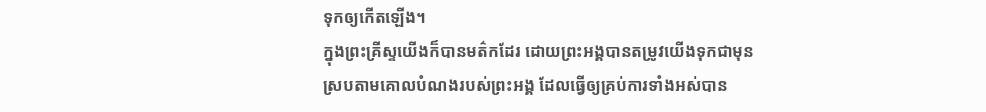ទុកឲ្យកើតឡើង។
ក្នុងព្រះគ្រីស្ទយើងក៏បានមត៌កដែរ ដោយព្រះអង្គបានតម្រូវយើងទុកជាមុន ស្របតាមគោលបំណងរបស់ព្រះអង្គ ដែលធ្វើឲ្យគ្រប់ការទាំងអស់បាន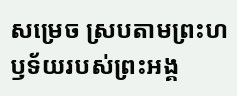សម្រេច ស្របតាមព្រះហឫទ័យរបស់ព្រះអង្គ